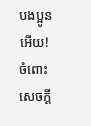បងប្អូនអើយ! ចំពោះសេចក្ដី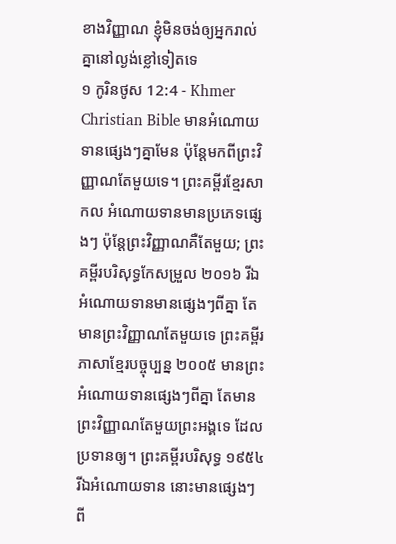ខាងវិញ្ញាណ ខ្ញុំមិនចង់ឲ្យអ្នករាល់គ្នានៅល្ងង់ខ្លៅទៀតទេ
១ កូរិនថូស 12:4 - Khmer Christian Bible មានអំណោយទានផ្សេងៗគ្នាមែន ប៉ុន្ដែមកពីព្រះវិញ្ញាណតែមួយទេ។ ព្រះគម្ពីរខ្មែរសាកល អំណោយទានមានប្រភេទផ្សេងៗ ប៉ុន្តែព្រះវិញ្ញាណគឺតែមួយ; ព្រះគម្ពីរបរិសុទ្ធកែសម្រួល ២០១៦ រីឯអំណោយទានមានផ្សេងៗពីគ្នា តែមានព្រះវិញ្ញាណតែមួយទេ ព្រះគម្ពីរភាសាខ្មែរបច្ចុប្បន្ន ២០០៥ មានព្រះអំណោយទានផ្សេងៗពីគ្នា តែមានព្រះវិញ្ញាណតែមួយព្រះអង្គទេ ដែលប្រទានឲ្យ។ ព្រះគម្ពីរបរិសុទ្ធ ១៩៥៤ រីឯអំណោយទាន នោះមានផ្សេងៗពី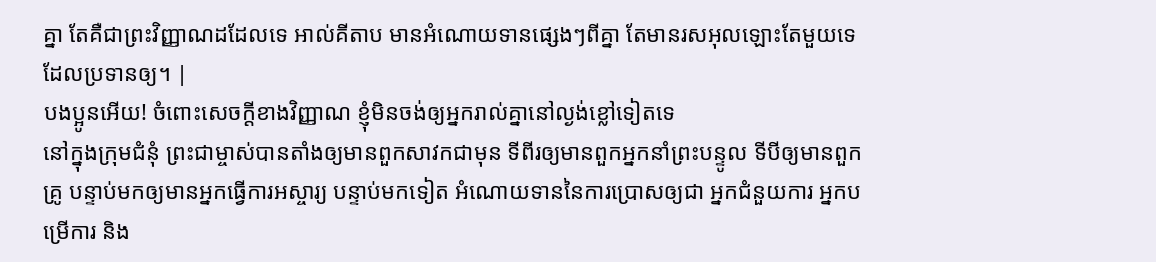គ្នា តែគឺជាព្រះវិញ្ញាណដដែលទេ អាល់គីតាប មានអំណោយទានផ្សេងៗពីគ្នា តែមានរសអុលឡោះតែមួយទេ ដែលប្រទានឲ្យ។ |
បងប្អូនអើយ! ចំពោះសេចក្ដីខាងវិញ្ញាណ ខ្ញុំមិនចង់ឲ្យអ្នករាល់គ្នានៅល្ងង់ខ្លៅទៀតទេ
នៅក្នុងក្រុមជំនុំ ព្រះជាម្ចាស់បានតាំងឲ្យមានពួកសាវកជាមុន ទីពីរឲ្យមានពួកអ្នកនាំព្រះបន្ទូល ទីបីឲ្យមានពួកគ្រូ បន្ទាប់មកឲ្យមានអ្នកធ្វើការអស្ចារ្យ បន្ទាប់មកទៀត អំណោយទាននៃការប្រោសឲ្យជា អ្នកជំនួយការ អ្នកបម្រើការ និង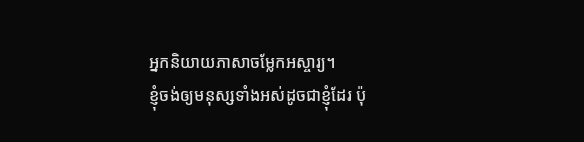អ្នកនិយាយភាសាចម្លែកអស្ចារ្យ។
ខ្ញុំចង់ឲ្យមនុស្សទាំងអស់ដូចជាខ្ញុំដែរ ប៉ុ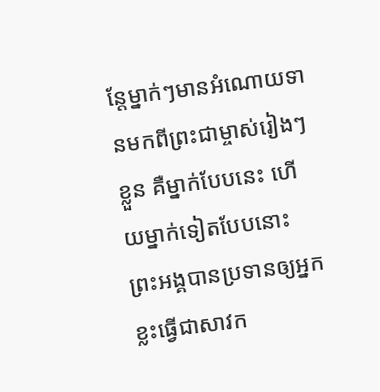ន្ដែម្នាក់ៗមានអំណោយទានមកពីព្រះជាម្ចាស់រៀងៗខ្លួន គឺម្នាក់បែបនេះ ហើយម្នាក់ទៀតបែបនោះ
ព្រះអង្គបានប្រទានឲ្យអ្នកខ្លះធ្វើជាសាវក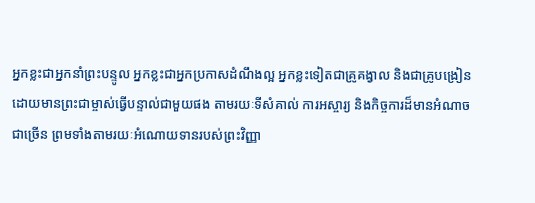អ្នកខ្លះជាអ្នកនាំព្រះបន្ទូល អ្នកខ្លះជាអ្នកប្រកាសដំណឹងល្អ អ្នកខ្លះទៀតជាគ្រូគង្វាល និងជាគ្រូបង្រៀន
ដោយមានព្រះជាម្ចាស់ធ្វើបន្ទាល់ជាមួយផង តាមរយៈទីសំគាល់ ការអស្ចារ្យ និងកិច្ចការដ៏មានអំណាចជាច្រើន ព្រមទាំងតាមរយៈអំណោយទានរបស់ព្រះវិញ្ញា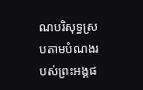ណបរិសុទ្ធស្របតាមបំណងរបស់ព្រះអង្គផ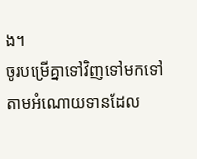ង។
ចូរបម្រើគ្នាទៅវិញទៅមកទៅតាមអំណោយទានដែល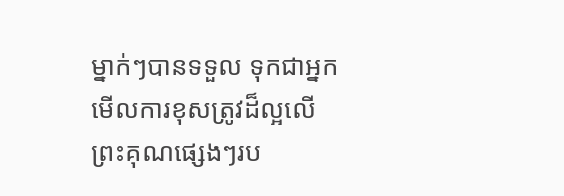ម្នាក់ៗបានទទួល ទុកជាអ្នកមើលការខុសត្រូវដ៏ល្អលើព្រះគុណផ្សេងៗរប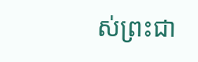ស់ព្រះជា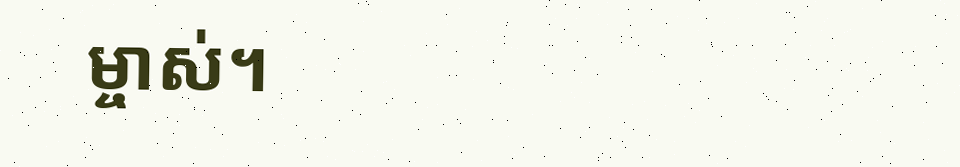ម្ចាស់។